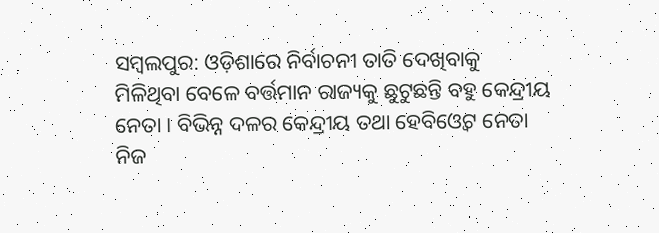ସମ୍ବଲପୁର: ଓଡ଼ିଶାରେ ନିର୍ବାଚନୀ ତାତି ଦେଖିବାକୁ ମିଳିଥିବା ବେଳେ ବର୍ତ୍ତମାନ ରାଜ୍ୟକୁ ଛୁଟୁଛନ୍ତି ବହୁ କେନ୍ଦ୍ରୀୟ ନେତା । ବିଭିନ୍ନ ଦଳର କେନ୍ଦ୍ରୀୟ ତଥା ହେବିଓ୍ୱେଟ ନେତା ନିଜ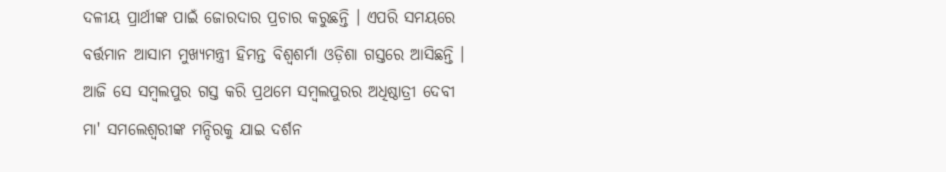ଦଳୀୟ ପ୍ରାର୍ଥୀଙ୍କ ପାଇଁ ଜୋରଦାର ପ୍ରଚାର କରୁଛନ୍ତି । ଏପରି ସମୟରେ ବର୍ତ୍ତମାନ ଆସାମ ମୁଖ୍ୟମନ୍ତ୍ରୀ ହିମନ୍ତ ବିଶ୍ୱଶର୍ମା ଓଡ଼ିଶା ଗସ୍ତରେ ଆସିଛନ୍ତି । ଆଜି ସେ ସମ୍ବଲପୁର ଗସ୍ତ କରି ପ୍ରଥମେ ସମ୍ବଲପୁରର ଅଧିଷ୍ଠାତ୍ରୀ ଦେବୀ ମା' ସମଲେଶ୍ୱରୀଙ୍କ ମନ୍ଦିରକୁ ଯାଇ ଦର୍ଶନ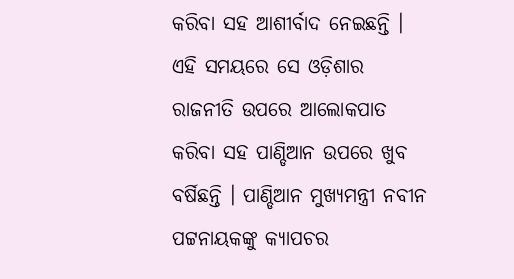କରିବା ସହ ଆଶୀର୍ବାଦ ନେଇଛନ୍ତି । ଏହି ସମୟରେ ସେ ଓଡ଼ିଶାର ରାଜନୀତି ଉପରେ ଆଲୋକପାତ କରିବା ସହ ପାଣ୍ଡିଆନ ଉପରେ ଖୁବ ବର୍ଷିଛନ୍ତି । ପାଣ୍ଡିଆନ ମୁଖ୍ୟମନ୍ତ୍ରୀ ନବୀନ ପଟ୍ଟନାୟକଙ୍କୁ କ୍ୟାପଚର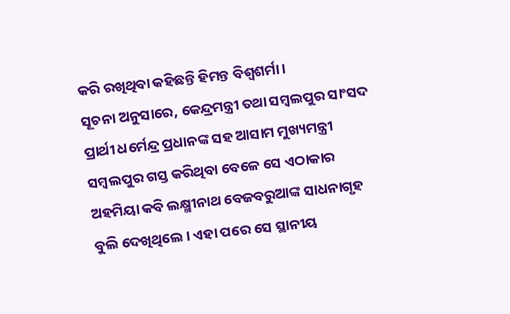କରି ରଖିଥିବା କହିଛନ୍ତି ହିମନ୍ତ ବିଶ୍ୱଶର୍ମା ।
ସୂଚନା ଅନୁସାରେ, କେନ୍ଦ୍ରମନ୍ତ୍ରୀ ତଥା ସମ୍ବଲପୁର ସାଂସଦ ପ୍ରାର୍ଥୀ ଧର୍ମେନ୍ଦ୍ର ପ୍ରଧାନଙ୍କ ସହ ଆସାମ ମୁଖ୍ୟମନ୍ତ୍ରୀ ସମ୍ୱଲପୁର ଗସ୍ତ କରିଥିବା ବେଳେ ସେ ଏଠାକାର ଅହମିୟା କବି ଲକ୍ଷ୍ମୀନାଥ ବେଜବରୁଆଙ୍କ ସାଧନାଗୃହ ବୁଲି ଦେଖିଥିଲେ । ଏହା ପରେ ସେ ସ୍ଥାନୀୟ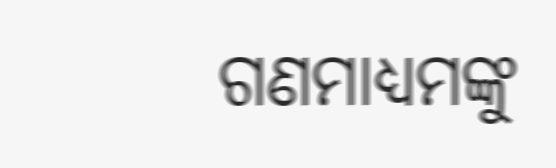ଗଣମାଧ୍ୟମଙ୍କୁ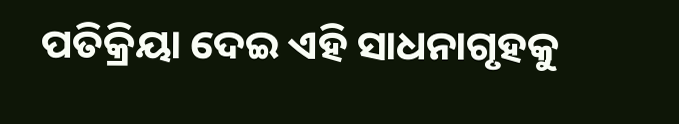ପତିକ୍ରିୟା ଦେଇ ଏହି ସାଧନାଗୃହକୁ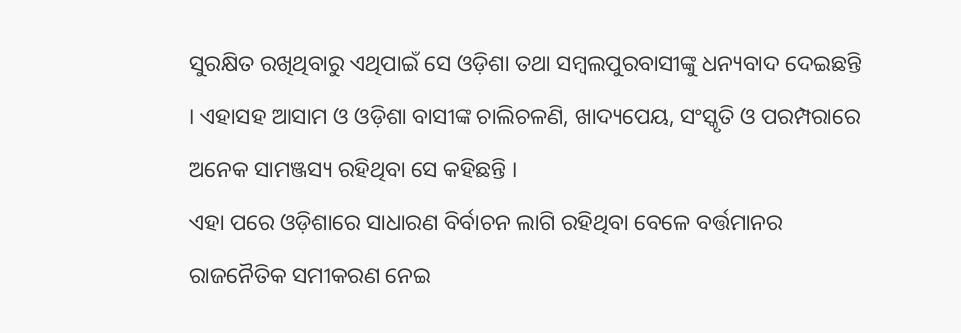ସୁରକ୍ଷିତ ରଖିଥିବାରୁ ଏଥିପାଇଁ ସେ ଓଡ଼ିଶା ତଥା ସମ୍ବଲପୁରବାସୀଙ୍କୁ ଧନ୍ୟବାଦ ଦେଇଛନ୍ତି । ଏହାସହ ଆସାମ ଓ ଓଡ଼ିଶା ବାସୀଙ୍କ ଚାଲିଚଳଣି, ଖାଦ୍ୟପେୟ, ସଂସ୍କୃତି ଓ ପରମ୍ପରାରେ ଅନେକ ସାମଞ୍ଜସ୍ୟ ରହିଥିବା ସେ କହିଛନ୍ତି ।
ଏହା ପରେ ଓଡ଼ିଶାରେ ସାଧାରଣ ବିର୍ବାଚନ ଲାଗି ରହିଥିବା ବେଳେ ବର୍ତ୍ତମାନର ରାଜନୈତିକ ସମୀକରଣ ନେଇ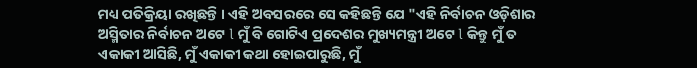ମଧ୍ୟ ପତିକ୍ରିୟା ରଖିଛନ୍ତି । ଏହି ଅବସରରେ ସେ କହିଛନ୍ତି ଯେ "ଏହି ନିର୍ବାଚନ ଓଡ଼ିଶାର ଅସ୍ମିତାର ନିର୍ବାଚନ ଅଟେ l ମୁଁ ବି ଗୋଟିଏ ପ୍ରଦେଶର ମୁଖ୍ୟମନ୍ତ୍ରୀ ଅଟେ l କିନ୍ତୁ ମୁଁ ତ ଏକାକୀ ଆସିଛି, ମୁଁ ଏକାକୀ କଥା ହୋଇପାରୁଛି, ମୁଁ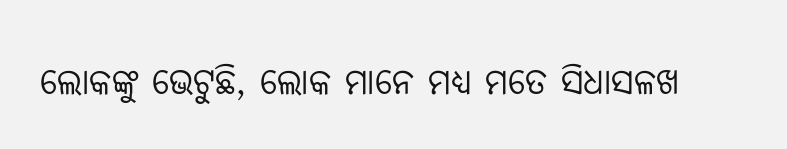ଲୋକଙ୍କୁ ଭେଟୁଛି, ଲୋକ ମାନେ ମଧ୍ୟ ମତେ ସିଧାସଳଖ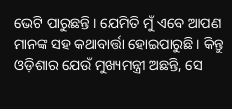ଭେଟି ପାରୁଛନ୍ତି । ଯେମିତି ମୁଁ ଏବେ ଆପଣ ମାନଙ୍କ ସହ କଥାବାର୍ତ୍ତା ହୋଇପାରୁଛି । କିନ୍ତୁ ଓଡ଼ିଶାର ଯେଉଁ ମୁଖ୍ୟମନ୍ତ୍ରୀ ଅଛନ୍ତି, ସେ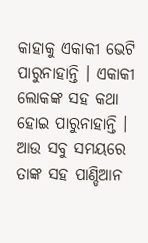କାହାକୁ ଏକାକୀ ଭେଟି ପାରୁନାହାନ୍ତି । ଏକାକୀ ଲୋକଙ୍କ ସହ କଥା ହୋଇ ପାରୁନାହାନ୍ତି । ଆଉ ସବୁ ସମୟରେ ତାଙ୍କ ସହ ପାଣ୍ଡିଆନ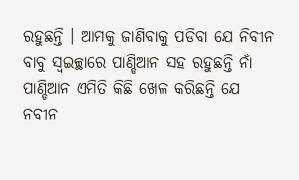ରହୁଛନ୍ତି । ଆମକୁ ଜାଣିବାକୁ ପଡିବା ଯେ ନିବୀନ ବାବୁ ସ୍ୱଇଚ୍ଛାରେ ପାଣ୍ଡିଆନ ସହ ରହୁଛନ୍ତି ନାଁ ପାଣ୍ଡିଆନ ଏମିତି କିଛି ଖେଳ କରିଛନ୍ତି ଯେ ନବୀନ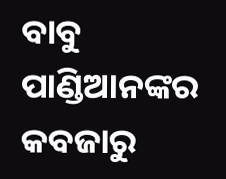ବାବୁ ପାଣ୍ଡିଆନଙ୍କର କବଜାରୁ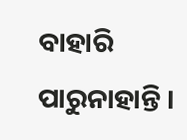ବାହାରି ପାରୁନାହାନ୍ତି ।